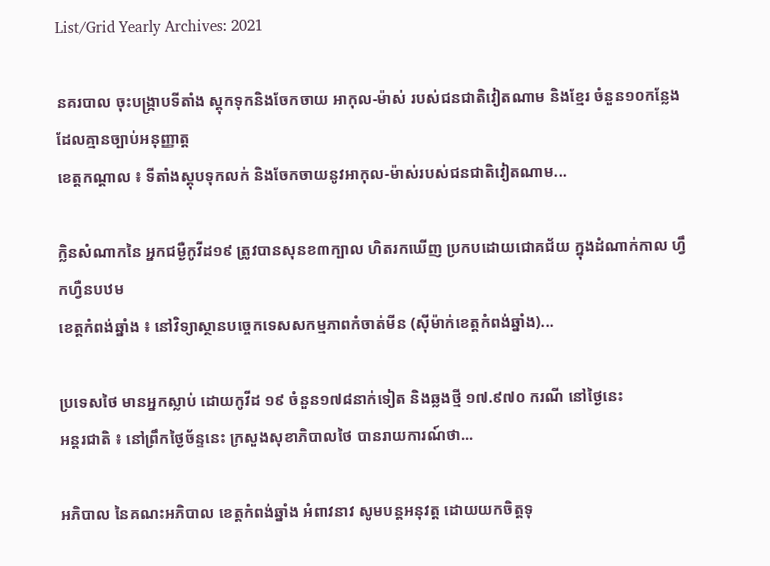List/Grid Yearly Archives: 2021

នគរបាល ចុះបង្ក្រាបទីតាំង ស្តុកទុកនិងចែកចាយ អាកុល-ម៉ាស់ របស់ជនជាតិវៀតណាម និងខ្មែរ ចំនួន១០កន្លែង ដែលគ្មានច្បាប់អនុញ្ញាត្ត
ខេត្តកណ្តាល ៖ ទីតាំងស្តុបទុកលក់ និងចែកចាយនូវអាកុល-ម៉ាស់របស់ជនជាតិវៀតណាម...

ក្លិនសំណាកនៃ អ្នកជម្ងឺកូវីដ១៩ ត្រូវបានសុនខ៣ក្បាល ហិតរកឃើញ ប្រកបដោយជោគជ័យ ក្នុងដំណាក់កាល ហ្វឹកហ្វឺនបឋម
ខេត្តកំពង់ឆ្នាំង ៖ នៅវិទ្យាស្ថានបច្ចេកទេសសកម្មភាពកំចាត់មីន (ស៊ីម៉ាក់ខេត្តកំពង់ឆ្នាំង)...

ប្រទេសថៃ មានអ្នកស្លាប់ ដោយកូវីដ ១៩ ចំនួន១៧៨នាក់ទៀត និងឆ្លងថ្មី ១៧.៩៧០ ករណី នៅថ្ងៃនេះ
អន្តរជាតិ ៖ នៅព្រឹកថ្ងៃច័ន្ទនេះ ក្រសួងសុខាភិបាលថៃ បានរាយការណ៍ថា...

អភិបាល នៃគណះអភិបាល ខេត្តកំពង់ឆ្នាំង អំពាវនាវ សូមបន្តអនុវត្ត ដោយយកចិត្តទុ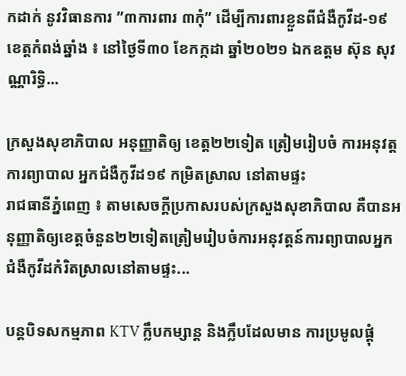កដាក់ នូវវិធានការ ”៣ការពារ ៣កុំ” ដើម្បីការពារខ្លួនពីជំងឺកូវីដ-១៩
ខេត្តកំពង់ឆ្នាំង ៖ នៅថ្ងៃទី៣០ ខែកក្កដា ឆ្នាំ២០២១ ឯកឧត្តម ស៊ុន សុវណ្ណារិទ្ធិ...

ក្រសួងសុខាភិបាល អនុញ្ញាតិឲ្យ ខេត្ត២២ទៀត ត្រៀមរៀបចំ ការអនុវត្ត ការព្យាបាល អ្នកជំងឺកូវីដ១៩ កម្រិតស្រាល នៅតាមផ្ទះ
រាជធានីភ្នំពេញ ៖ តាមសេចក្តីប្រកាសរបស់ក្រសួងសុខាភិបាល គឺបានអនុញ្ញាតិឲ្យខេត្តចំនួន២២ទៀតត្រៀមរៀបចំការអនុវត្តន៍ការព្យាបាលអ្នកជំងឺកូវីដកំរិតស្រាលនៅតាមផ្ទះ...

បន្តបិទសកម្មភាព KTV ក្លឹបកម្សាន្ត និងក្លឹបដែលមាន ការប្រមូលផ្ដុំ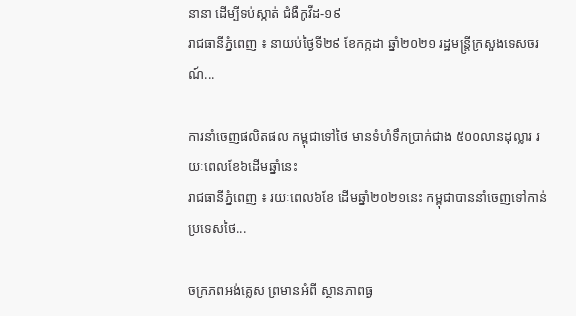នានា ដើម្បីទប់ស្កាត់ ជំងឺកូវីដ-១៩
រាជធានីភ្នំពេញ ៖ នាយប់ថ្ងៃទី២៩ ខែកក្កដា ឆ្នាំ២០២១ រដ្ឋមន្ត្រីក្រសួងទេសចរណ៍...

ការនាំចេញផលិតផល កម្ពុជាទៅថៃ មានទំហំទឹកប្រាក់ជាង ៥០០លានដុល្លារ រយៈពេលខែ៦ដើមឆ្នាំនេះ
រាជធានីភ្នំពេញ ៖ រយៈពេល៦ខែ ដើមឆ្នាំ២០២១នេះ កម្ពុជាបាននាំចេញទៅកាន់ប្រទេសថៃ...

ចក្រភពអង់គ្លេស ព្រមានអំពី ស្ថានភាពធ្ង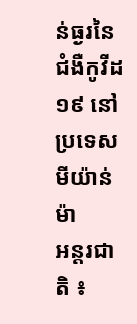ន់ធ្ងរនៃ ជំងឺកូវីដ១៩ នៅប្រទេសមីយ៉ាន់ម៉ា
អន្តរជាតិ ៖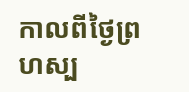កាលពីថ្ងៃព្រហស្ប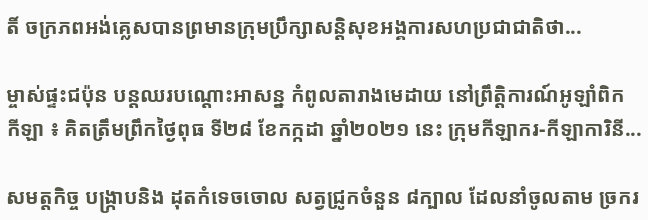តិ៍ ចក្រភពអង់គ្លេសបានព្រមានក្រុមប្រឹក្សាសន្តិសុខអង្គការសហប្រជាជាតិថា...

ម្ចាស់ផ្ទះជប៉ុន បន្តឈរបណ្តោះអាសន្ន កំពូលតារាងមេដាយ នៅព្រឹត្តិការណ៍អូឡាំពិក
កីឡា ៖ គិតត្រឹមព្រឹកថ្ងៃពុធ ទី២៨ ខែកក្កដា ឆ្នាំ២០២១ នេះ ក្រុមកីឡាករ-កីឡាការិនី...

សមត្តកិច្ច បង្ក្រាបនិង ដុតកំទេចចោល សត្វជ្រូកចំនួន ៨ក្បាល ដែលនាំចូលតាម ច្រករ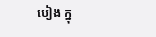បៀង ក្នុ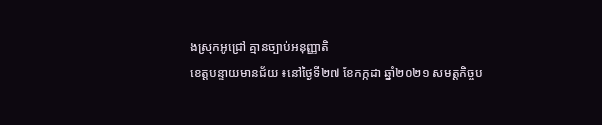ងស្រុកអូជ្រៅ គ្មានច្បាប់អនុញ្ញាតិ
ខេត្តបន្ទាយមានជ័យ ៖នៅថ្ងៃទី២៧ ខែកក្កដា ឆ្នាំ២០២១ សមត្តកិច្ចប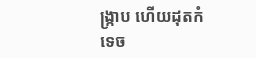ង្ក្រាប ហើយដុតកំទេច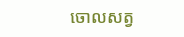ចោលសត្វ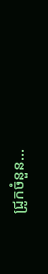ជ្រូកចំនួន...